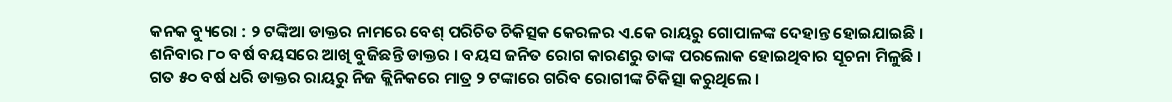କନକ ବ୍ୟୁରୋ : ୨ ଟଙ୍କିଆ ଡାକ୍ତର ନାମରେ ବେଶ୍ ପରିଚିତ ଚିକିତ୍ସକ କେରଳର ଏ.କେ ରାୟରୁ ଗୋପାଳଙ୍କ ଦେହାନ୍ତ ହୋଇଯାଇଛି । ଶନିବାର ୮୦ ବର୍ଷ ବୟସରେ ଆଖି ବୁଜିଛନ୍ତି ଡାକ୍ତର । ବୟସ ଜନିତ ରୋଗ କାରଣରୁ ତାଙ୍କ ପରଲୋକ ହୋଇଥିବାର ସୂଚନା ମିଳୁଛି । ଗତ ୫୦ ବର୍ଷ ଧରି ଡାକ୍ତର ରାୟରୁ ନିଜ କ୍ଲିନିକରେ ମାତ୍ର ୨ ଟଙ୍କାରେ ଗରିବ ରୋଗୀଙ୍କ ଚିକିତ୍ସା କରୁଥିଲେ ।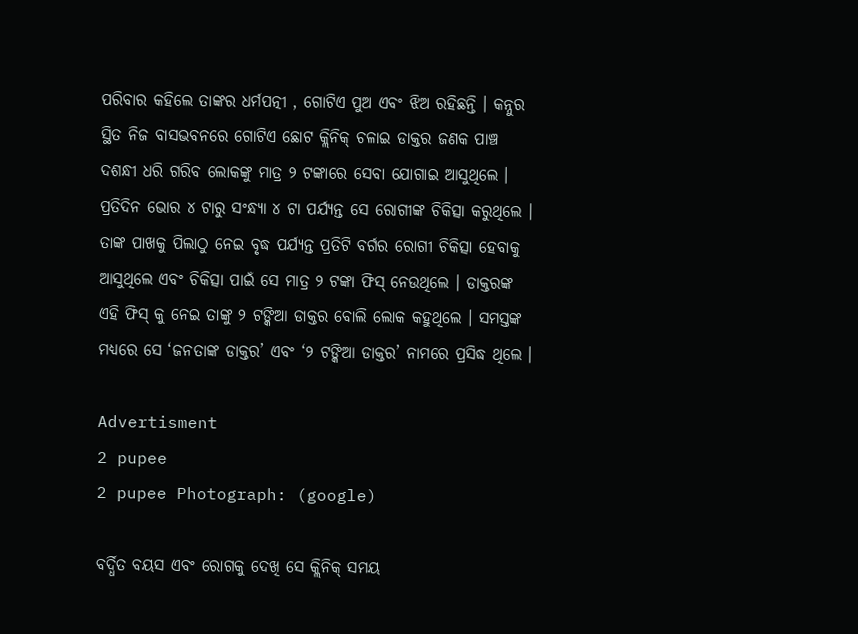ପରିବାର କହିଲେ ତାଙ୍କର ଧର୍ମପତ୍ନୀ , ଗୋଟିଏ ପୁଅ ଏବଂ ଝିଅ ରହିଛନ୍ତି । କନ୍ନୁର ସ୍ଥିତ ନିଜ ବାସଭବନରେ ଗୋଟିଏ ଛୋଟ କ୍ଲିନିକ୍ ଚଳାଇ ଡାକ୍ତର ଜଣକ ପାଞ୍ଚ ଦଶନ୍ଧୀ ଧରି ଗରିବ ଲୋକଙ୍କୁ ମାତ୍ର ୨ ଟଙ୍କାରେ ସେବା ଯୋଗାଇ ଆସୁଥିଲେ । ପ୍ରତିଦିନ ଭୋର ୪ ଟାରୁ ସଂନ୍ଧ୍ୟା ୪ ଟା ପର୍ଯ୍ୟନ୍ତ ସେ ରୋଗୀଙ୍କ ଚିକିତ୍ସା କରୁଥିଲେ । ତାଙ୍କ ପାଖକୁ ପିଲାଠୁ ନେଇ ବୃଦ୍ଧ ପର୍ଯ୍ୟନ୍ତ ପ୍ରତିଟି ବର୍ଗର ରୋଗୀ ଚିକିତ୍ସା ହେବାକୁ ଆସୁଥିଲେ ଏବଂ ଚିକିତ୍ସା ପାଇଁ ସେ ମାତ୍ର ୨ ଟଙ୍କା ଫିସ୍ ନେଉଥିଲେ । ଡାକ୍ତରଙ୍କ ଏହି ଫିସ୍ କୁ ନେଇ ତାଙ୍କୁ ୨ ଟଙ୍କିଆ ଡାକ୍ତର ବୋଲି ଲୋକ କହୁଥିଲେ । ସମସ୍ତଙ୍କ ମଧ୍ୟରେ ସେ ‘ଜନତାଙ୍କ ଡାକ୍ତର’ ଏବଂ ‘୨ ଟଙ୍କିଆ ଡାକ୍ତର’ ନାମରେ ପ୍ରସିଦ୍ଧ ଥିଲେ ।

Advertisment
2 pupee
2 pupee Photograph: (google)

ବର୍ଦ୍ଧିତ ବୟସ ଏବଂ ରୋଗକୁ ଦେଖି ସେ କ୍ଲିନିକ୍ ସମୟ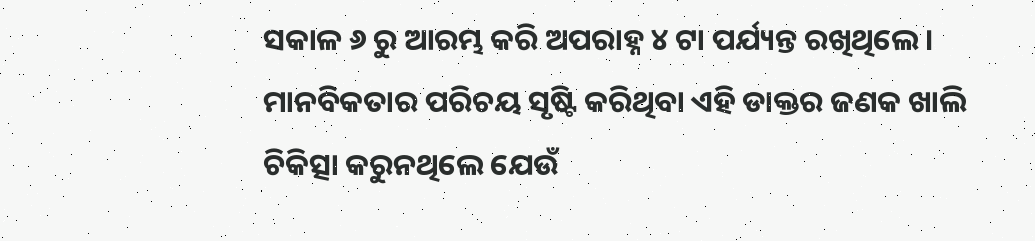ସକାଳ ୬ ରୁ ଆରମ୍ଭ କରି ଅପରାହ୍ନ ୪ ଟା ପର୍ଯ୍ୟନ୍ତ ରଖିଥିଲେ । ମାନବିକତାର ପରିଚୟ ସୃଷ୍ଟି କରିଥିବା ଏହି ଡାକ୍ତର ଜଣକ ଖାଲି ଚିକିତ୍ସା କରୁନଥିଲେ ଯେଉଁ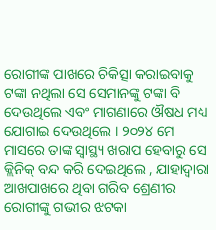ରୋଗୀଙ୍କ ପାଖରେ ଚିକିତ୍ସା କରାଇବାକୁ ଟଙ୍କା ନଥିଲା ସେ ସେମାନଙ୍କୁ ଟଙ୍କା ବି ଦେଉଥିଲେ ଏବଂ ମାଗଣାରେ ଔଷଧ ମଧ୍ୟ ଯୋଗାଇ ଦେଉଥିଲେ । ୨୦୨୪ ମେ ମାସରେ ତାଙ୍କ ସ୍ବାସ୍ଥ୍ୟ ଖରାପ ହେବାରୁ ସେ କ୍ଲିନିକ୍ ବନ୍ଦ କରି ଦେଇଥିଲେ , ଯାହାଦ୍ବାରା ଆଖପାଖରେ ଥିବା ଗରିବ ଶ୍ରେଣୀର ରୋଗୀଙ୍କୁ ଗଭୀର ଝଟକା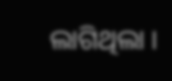ଲାଗିଥିଲା ।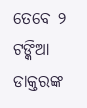ତେବେ ୨ ଟଙ୍କିଆ ଡାକ୍ତରଙ୍କ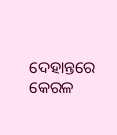ଦେହାନ୍ତରେ କେରଳ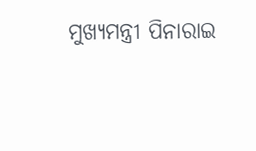ମୁଖ୍ୟମନ୍ତ୍ରୀ ପିନାରାଇ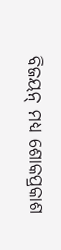ବିଜୟନ୍ ମଧ୍ୟ ଶୋକପ୍ରକାଶ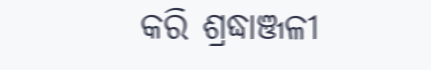କରି ଶ୍ରଦ୍ଧାଞ୍ଜଳୀ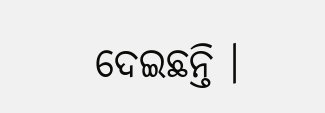ଦେଇଛନ୍ତି ।